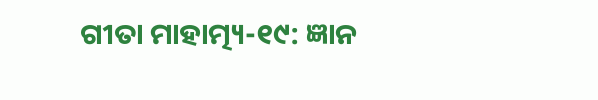ଗୀତା ମାହାତ୍ମ୍ୟ-୧୯: ଜ୍ଞାନ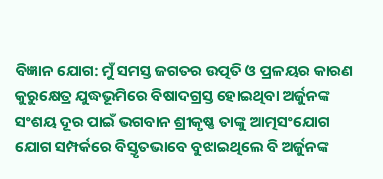ବିଜ୍ଞାନ ଯୋଗ: ମୁଁ ସମସ୍ତ ଜଗତର ଉତ୍ପତି ଓ ପ୍ରଳୟର କାରଣ
କୁରୁକ୍ଷେତ୍ର ଯୁଦ୍ଧଭୂମିରେ ବିଷାଦଗ୍ରସ୍ତ ହୋଇଥିବା ଅର୍ଜୁନଙ୍କ ସଂଶୟ ଦୂର ପାଇଁ ଭଗବାନ ଶ୍ରୀକୃଷ୍ଣ ତାଙ୍କୁ ଆତ୍ମସଂଯୋଗ ଯୋଗ ସମ୍ପର୍କରେ ବିସ୍ତୃତଭାବେ ବୁଝାଇଥିଲେ ବି ଅର୍ଜୁନଙ୍କ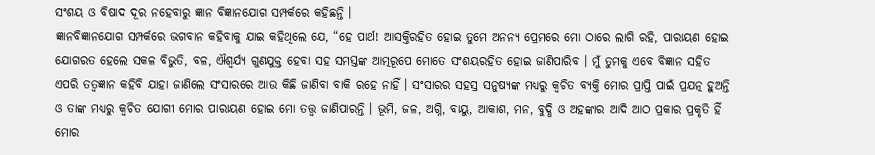ସଂଶୟ ଓ ବିଷାଦ ଦୂର ନହେବାରୁ ଜ୍ଞାନ ବିଜ୍ଞାନଯୋଗ ସମ୍ପର୍କରେ କହିଛନ୍ତି ।
ଜ୍ଞାନବିଜ୍ଞାନଯୋଗ ସମ୍ପର୍କରେ ଭଗବାନ କହିବାକୁ ଯାଇ କହିଥିଲେ ଯେ, “ହେ ପାର୍ଥ! ଆସକ୍ତିରହିତ ହୋଇ ତୁମେ ଅନନ୍ୟ ପ୍ରେମରେ ମୋ ଠାରେ ଲାଗି ରହି, ପାରାୟଣ ହୋଇ ଯୋଗରତ ହେଲେ ସକଳ ବିଭୁତି, ବଳ, ଐଶ୍ୱର୍ଯ୍ୟ ଗୁଣଯୁକ୍ତ ହେବା ସହ ସମସ୍ତଙ୍କ ଆତ୍ମରୂପେ ମୋତେ ସଂଶୟରହିତ ହୋଇ ଜାଣିପାରିବ । ମୁଁ ତୁମକୁ ଏବେ ବିଜ୍ଞାନ ସହିତ ଏପରି ତତ୍ୱଜ୍ଞାନ କହିବି ଯାହା ଜାଣିଲେ ସଂସାରରେ ଆଉ କିଛି ଜାଣିବା ବାକି ରହେ ନାହିଁ । ସଂସାରର ସହସ୍ର ସନୁଷ୍ୟଙ୍କ ମଧ୍ୟରୁ କ୍ୱଚିତ ବ୍ୟକ୍ତି ମୋର ପ୍ରାପ୍ତି ପାଇଁ ପ୍ରଯତ୍ନ ହୁଅନ୍ତି ଓ ତାଙ୍କ ମଧ୍ୟରୁ କ୍ୱଚିତ ଯୋଗୀ ମୋର ପାରାୟଣ ହୋଇ ମୋ ତତ୍ତ୍ୱ ଜାଣିପାରନ୍ତି । ଭୂମି, ଜଳ, ଅଗ୍ନି, ବାୟୁ, ଆକାଶ, ମନ, ବୁଦ୍ଧି ଓ ଅହଙ୍କାର ଆଦି ଆଠ ପ୍ରକାର ପ୍ରକୃତି ହିଁ ମୋର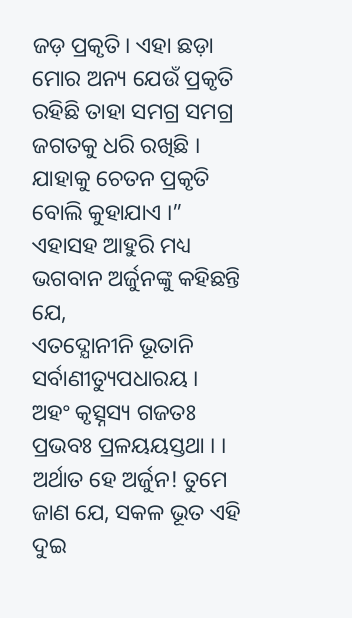ଜଡ଼ ପ୍ରକୃତି। ଏହା ଛଡ଼ା ମୋର ଅନ୍ୟ ଯେଉଁ ପ୍ରକୃତି ରହିଛି ତାହା ସମଗ୍ର ସମଗ୍ର ଜଗତକୁ ଧରି ରଖିଛି । ଯାହାକୁ ଚେତନ ପ୍ରକୃତି ବୋଲି କୁହାଯାଏ ।”
ଏହାସହ ଆହୁରି ମଧ୍ୟ ଭଗବାନ ଅର୍ଜୁନଙ୍କୁ କହିଛନ୍ତି ଯେ,
ଏତଦ୍ଯୋନୀନି ଭୂତାନି ସର୍ବାଣୀତ୍ୟୁପଧାରୟ ।
ଅହଂ କୃତ୍ସ୍ନସ୍ୟ ଗଜତଃ ପ୍ରଭବଃ ପ୍ରଳୟୟସ୍ତଥା । ।
ଅର୍ଥାତ ହେ ଅର୍ଜୁନ! ତୁମେ ଜାଣ ଯେ, ସକଳ ଭୂତ ଏହି ଦୁଇ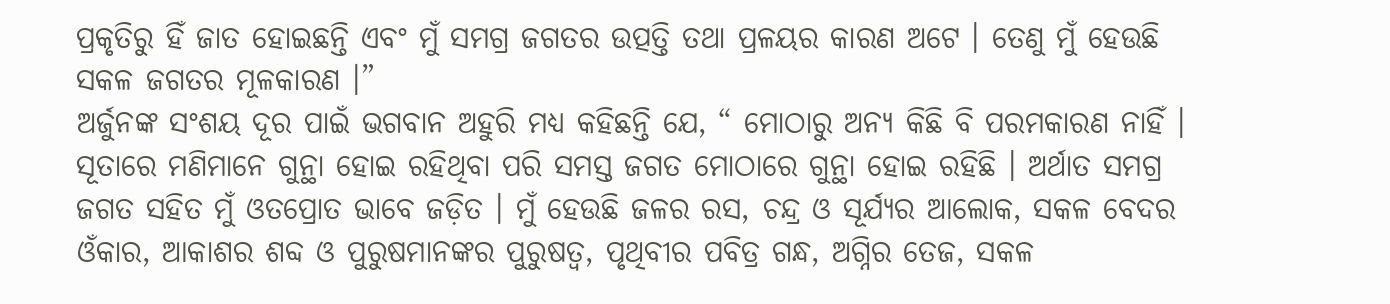ପ୍ରକୃତିରୁ ହିଁ ଜାତ ହୋଇଛନ୍ତି ଏବଂ ମୁଁ ସମଗ୍ର ଜଗତର ଉତ୍ପତ୍ତି ତଥା ପ୍ରଳୟର କାରଣ ଅଟେ । ତେଣୁ ମୁଁ ହେଉଛି ସକଳ ଜଗତର ମୂଳକାରଣ ।”
ଅର୍ଜୁନଙ୍କ ସଂଶୟ ଦୂର ପାଇଁ ଭଗବାନ ଅହୁରି ମଧ୍ୟ କହିଛନ୍ତି ଯେ, “ ମୋଠାରୁ ଅନ୍ୟ କିଛି ବି ପରମକାରଣ ନାହିଁ । ସୂତାରେ ମଣିମାନେ ଗୁନ୍ଥା ହୋଇ ରହିଥିବା ପରି ସମସ୍ତ ଜଗତ ମୋଠାରେ ଗୁନ୍ଥା ହୋଇ ରହିଛି । ଅର୍ଥାତ ସମଗ୍ର ଜଗତ ସହିତ ମୁଁ ଓତପ୍ରୋତ ଭାବେ ଜଡ଼ିତ । ମୁଁ ହେଉଛି ଜଳର ରସ, ଚନ୍ଦ୍ର ଓ ସୂର୍ଯ୍ୟର ଆଲୋକ, ସକଳ ବେଦର ଓଁକାର, ଆକାଶର ଶବ୍ଦ ଓ ପୁରୁଷମାନଙ୍କର ପୁରୁଷତ୍ୱ, ପୃଥିବୀର ପବିତ୍ର ଗନ୍ଧ, ଅଗ୍ନିର ତେଜ, ସକଳ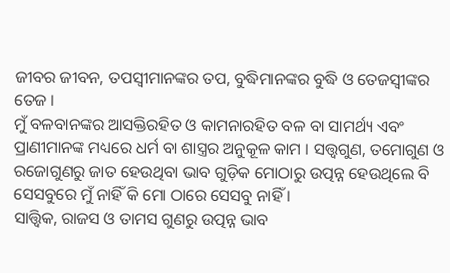ଜୀବର ଜୀବନ, ତପସ୍ୱୀମାନଙ୍କର ତପ, ବୁଦ୍ଧିମାନଙ୍କର ବୁଦ୍ଧି ଓ ତେଜସ୍ୱୀଙ୍କର ତେଜ ।
ମୁଁ ବଳବାନଙ୍କର ଆସକ୍ତିରହିତ ଓ କାମନାରହିତ ବଳ ବା ସାମର୍ଥ୍ୟ ଏବଂ ପ୍ରାଣୀମାନଙ୍କ ମଧ୍ୟରେ ଧର୍ମ ବା ଶାସ୍ତ୍ରର ଅନୁକୂଳ କାମ । ସତ୍ତ୍ୱଗୁଣ, ତମୋଗୁଣ ଓ ରଜୋଗୁଣରୁ ଜାତ ହେଉଥିବା ଭାବ ଗୁଡ଼ିକ ମୋଠାରୁ ଉତ୍ପନ୍ନ ହେଉଥିଲେ ବି ସେସବୁରେ ମୁଁ ନାହିଁ କି ମୋ ଠାରେ ସେସବୁ ନାହିଁ ।
ସାତ୍ତ୍ୱିକ, ରାଜସ ଓ ତାମସ ଗୁଣରୁ ଉତ୍ପନ୍ନ ଭାବ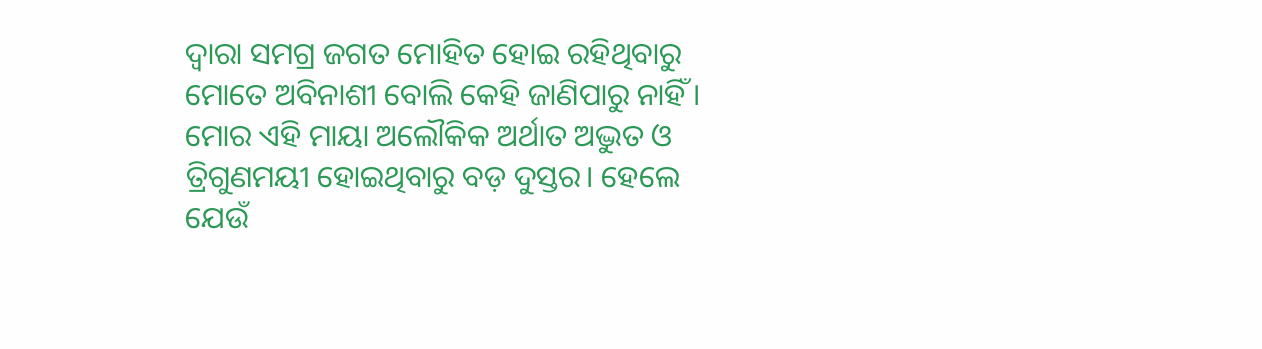ଦ୍ୱାରା ସମଗ୍ର ଜଗତ ମୋହିତ ହୋଇ ରହିଥିବାରୁ ମୋତେ ଅବିନାଶୀ ବୋଲି କେହି ଜାଣିପାରୁ ନାହିଁ । ମୋର ଏହି ମାୟା ଅଲୌକିକ ଅର୍ଥାତ ଅଦ୍ଭୁତ ଓ ତ୍ରିଗୁଣମୟୀ ହୋଇଥିବାରୁ ବଡ଼ ଦୁସ୍ତର। ହେଲେ ଯେଉଁ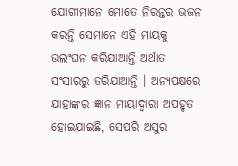ଯୋଗୀମାନେ ମୋତେ ନିରନ୍ତର ଭଜନ କରନ୍ତି ସେମାନେ ଏହି ମାୟକୁ ଉଲଂଘନ କରିଯାଆନ୍ତି ଅର୍ଥାତ ସଂସାରରୁ ତରିଯାଆନ୍ତି । ଅନ୍ୟପକ୍ଷରେ ଯାହାଙ୍କର ଜ୍ଞାନ ମାୟାଦ୍ୱାରା ଅପହୃତ ହୋଇଯାଇଛି, ସେପରି ଅସୁର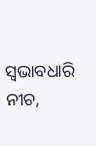ସ୍ୱଭାବଧାରି ନୀଚ,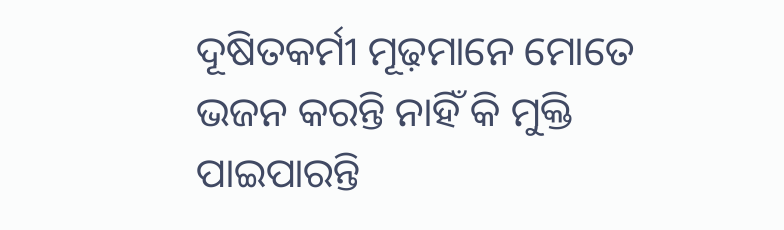ଦୂଷିତକର୍ମୀ ମୂଢ଼ମାନେ ମୋତେ ଭଜନ କରନ୍ତି ନାହିଁ କି ମୁକ୍ତି ପାଇପାରନ୍ତି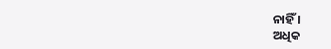ନାହିଁ ।
ଅଧିକ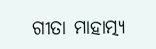ଗୀତା ମାହାତ୍ମ୍ୟ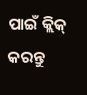ପାଇଁ କ୍ଲିକ୍ କରନ୍ତୁ